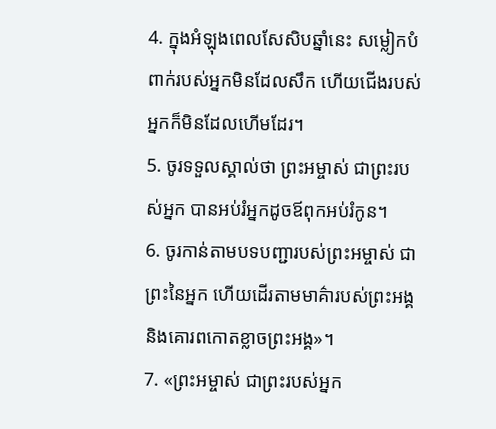4. ក្នុងអំឡុងពេលសែសិបឆ្នាំនេះ សម្លៀកបំពាក់របស់អ្នកមិនដែលសឹក ហើយជើងរបស់អ្នកក៏មិនដែលហើមដែរ។
5. ចូរទទួលស្គាល់ថា ព្រះអម្ចាស់ ជាព្រះរបស់អ្នក បានអប់រំអ្នកដូចឪពុកអប់រំកូន។
6. ចូរកាន់តាមបទបញ្ជារបស់ព្រះអម្ចាស់ ជាព្រះនៃអ្នក ហើយដើរតាមមាគ៌ារបស់ព្រះអង្គ និងគោរពកោតខ្លាចព្រះអង្គ»។
7. «ព្រះអម្ចាស់ ជាព្រះរបស់អ្នក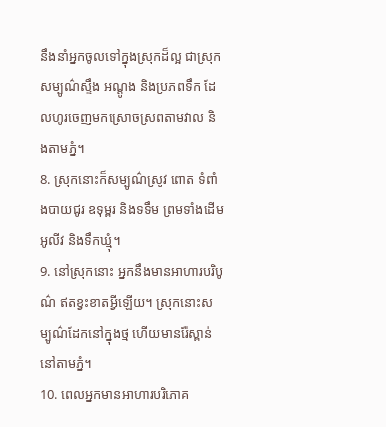នឹងនាំអ្នកចូលទៅក្នុងស្រុកដ៏ល្អ ជាស្រុកសម្បូណ៌ស្ទឹង អណ្ដូង និងប្រភពទឹក ដែលហូរចេញមកស្រោចស្រពតាមវាល និងតាមភ្នំ។
8. ស្រុកនោះក៏សម្បូណ៌ស្រូវ ពោត ទំពាំងបាយជូរ ឧទុម្ពរ និងទទឹម ព្រមទាំងដើមអូលីវ និងទឹកឃ្មុំ។
9. នៅស្រុកនោះ អ្នកនឹងមានអាហារបរិបូណ៌ ឥតខ្វះខាតអ្វីឡើយ។ ស្រុកនោះសម្បូណ៌ដែកនៅក្នុងថ្ម ហើយមានរ៉ែស្ពាន់នៅតាមភ្នំ។
10. ពេលអ្នកមានអាហារបរិភោគ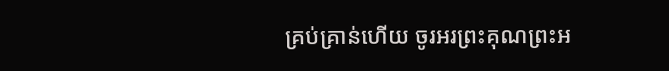គ្រប់គ្រាន់ហើយ ចូរអរព្រះគុណព្រះអ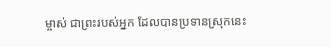ម្ចាស់ ជាព្រះរបស់អ្នក ដែលបានប្រទានស្រុកនេះ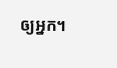ឲ្យអ្នក។